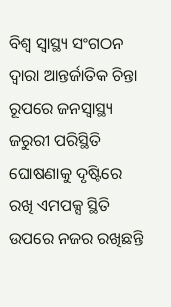ବିଶ୍ୱ ସ୍ୱାସ୍ଥ୍ୟ ସଂଗଠନ ଦ୍ୱାରା ଆନ୍ତର୍ଜାତିକ ଚିନ୍ତା ରୂପରେ ଜନସ୍ୱାସ୍ଥ୍ୟ ଜରୁରୀ ପରିସ୍ଥିତି ଘୋଷଣାକୁ ଦୃଷ୍ଟିରେ ରଖି ଏମପକ୍ସ ସ୍ଥିତି ଉପରେ ନଜର ରଖିଛନ୍ତି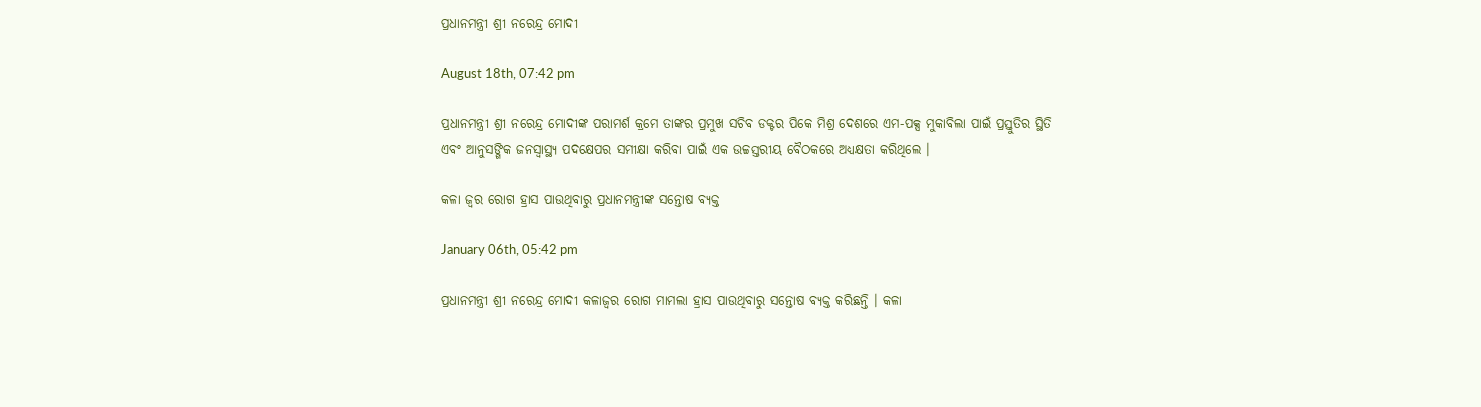ପ୍ରଧାନମନ୍ତ୍ରୀ ଶ୍ରୀ ନରେନ୍ଦ୍ର ମୋଦୀ

August 18th, 07:42 pm

ପ୍ରଧାନମନ୍ତ୍ରୀ ଶ୍ରୀ ନରେନ୍ଦ୍ର ମୋଦୀଙ୍କ ପରାମର୍ଶ କ୍ରମେ ତାଙ୍କର ପ୍ରମୁଖ ସଚିବ ଡକ୍ଟର ପିକେ ମିଶ୍ର ଦେଶରେ ଏମ-ପକ୍ସ ମୁକାବିଲା ପାଇଁ ପ୍ରସ୍ତୁତିର ସ୍ଥିତି ଏବଂ ଆନୁସଙ୍ଗିକ ଜନସ୍ୱାସ୍ଥ୍ୟ ପଦକ୍ଷେପର ସମୀକ୍ଷା କରିବା ପାଇଁ ଏକ ଉଚ୍ଚସ୍ତରୀୟ ବୈଠକରେ ଅଧ୍ୟକ୍ଷତା କରିଥିଲେ ।

କଳା ଜ୍ୱର ରୋଗ ହ୍ରାସ ପାଉଥିବାରୁ ପ୍ରଧାନମନ୍ତ୍ରୀଙ୍କ ସନ୍ତୋଷ ବ୍ୟକ୍ତ

January 06th, 05:42 pm

ପ୍ରଧାନମନ୍ତ୍ରୀ ଶ୍ରୀ ନରେନ୍ଦ୍ର ମୋଦୀ କଳାଜ୍ୱର ରୋଗ ମାମଲା ହ୍ରାସ ପାଉଥିବାରୁ ସନ୍ତୋଷ ବ୍ୟକ୍ତ କରିଛନ୍ତି । କଳା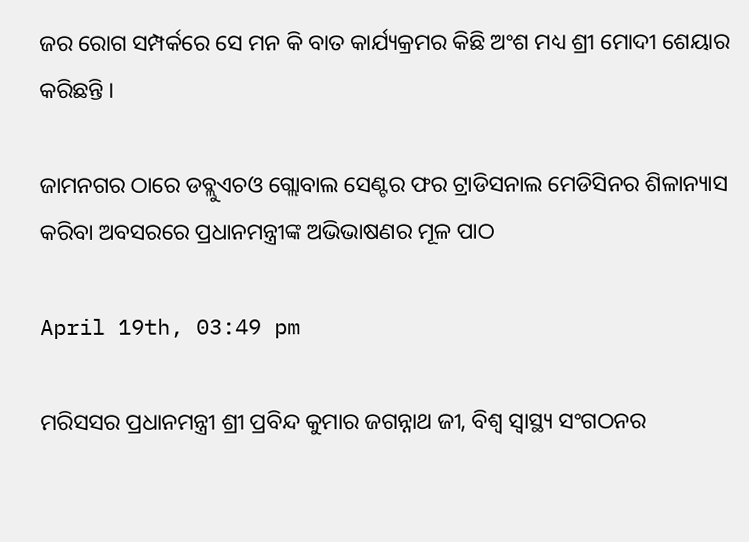ଜର ରୋଗ ସମ୍ପର୍କରେ ସେ ମନ କି ବାତ କାର୍ଯ୍ୟକ୍ରମର କିଛି ଅଂଶ ମଧ୍ୟ ଶ୍ରୀ ମୋଦୀ ଶେୟାର କରିଛନ୍ତି ।

ଜାମନଗର ଠାରେ ଡବ୍ଲୁଏଚଓ ଗ୍ଲୋବାଲ ସେଣ୍ଟର ଫର ଟ୍ରାଡିସନାଲ ମେଡିସିନର ଶିଳାନ୍ୟାସ କରିବା ଅବସରରେ ପ୍ରଧାନମନ୍ତ୍ରୀଙ୍କ ଅଭିଭାଷଣର ମୂଳ ପାଠ

April 19th, 03:49 pm

ମରିସସର ପ୍ରଧାନମନ୍ତ୍ରୀ ଶ୍ରୀ ପ୍ରବିନ୍ଦ କୁମାର ଜଗନ୍ନାଥ ଜୀ, ବିଶ୍ୱ ସ୍ୱାସ୍ଥ୍ୟ ସଂଗଠନର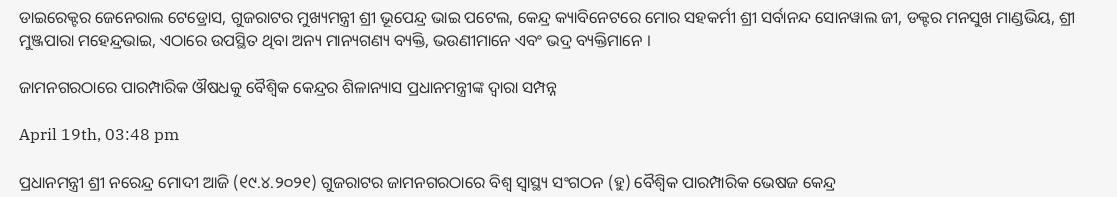ଡାଇରେକ୍ଟର ଜେନେରାଲ ଟେଡ୍ରୋସ, ଗୁଜରାଟର ମୁଖ୍ୟମନ୍ତ୍ରୀ ଶ୍ରୀ ଭୂପେନ୍ଦ୍ର ଭାଇ ପଟେଲ, କେନ୍ଦ୍ର କ୍ୟାବିନେଟରେ ମୋର ସହକର୍ମୀ ଶ୍ରୀ ସର୍ବାନନ୍ଦ ସୋନୱାଲ ଜୀ, ଡକ୍ଟର ମନସୁଖ ମାଣ୍ଡଭିୟ, ଶ୍ରୀ ମୁଞ୍ଜପାରା ମହେନ୍ଦ୍ରଭାଇ, ଏଠାରେ ଉପସ୍ଥିତ ଥିବା ଅନ୍ୟ ମାନ୍ୟଗଣ୍ୟ ବ୍ୟକ୍ତି, ଭଉଣୀମାନେ ଏବଂ ଭଦ୍ର ବ୍ୟକ୍ତିମାନେ ।

ଜାମନଗରଠାରେ ପାରମ୍ପାରିକ ଔଷଧକୁ ବୈଶ୍ୱିକ କେନ୍ଦ୍ରର ଶିଳାନ୍ୟାସ ପ୍ରଧାନମନ୍ତ୍ରୀଙ୍କ ଦ୍ୱାରା ସମ୍ପନ୍ନ

April 19th, 03:48 pm

ପ୍ରଧାନମନ୍ତ୍ରୀ ଶ୍ରୀ ନରେନ୍ଦ୍ର ମୋଦୀ ଆଜି (୧୯.୪.୨୦୨୧) ଗୁଜରାଟର ଜାମନଗରଠାରେ ବିଶ୍ୱ ସ୍ୱାସ୍ଥ୍ୟ ସଂଗଠନ (ହୁ) ବୈଶ୍ୱିକ ପାରମ୍ପାରିକ ଭେଷଜ କେନ୍ଦ୍ର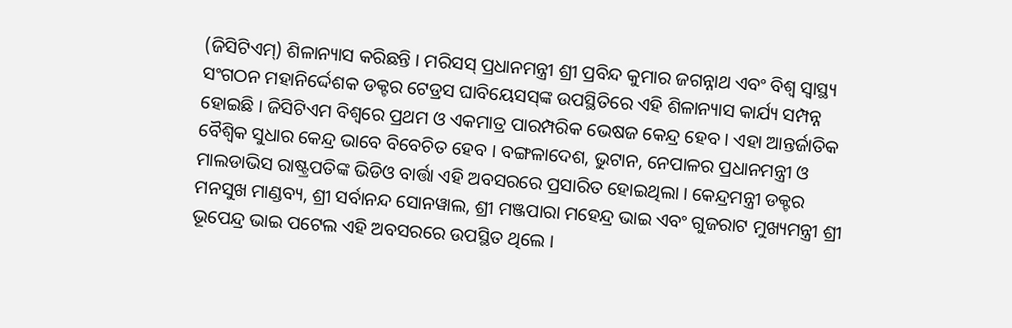(ଜିସିଟିଏମ୍‌) ଶିଳାନ୍ୟାସ କରିଛନ୍ତି । ମରିସସ୍ ପ୍ରଧାନମନ୍ତ୍ରୀ ଶ୍ରୀ ପ୍ରବିନ୍ଦ କୁମାର ଜଗନ୍ନାଥ ଏବଂ ବିଶ୍ୱ ସ୍ୱାସ୍ଥ୍ୟ ସଂଗଠନ ମହାନିର୍ଦ୍ଦେଶକ ଡକ୍ଟର ଟେଡ୍ରସ ଘାବିୟେସସ୍‌ଙ୍କ ଉପସ୍ଥିତିରେ ଏହି ଶିଳାନ୍ୟାସ କାର୍ଯ୍ୟ ସମ୍ପନ୍ନ ହୋଇଛି । ଜିସିଟିଏମ ବିଶ୍ୱରେ ପ୍ରଥମ ଓ ଏକମାତ୍ର ପାରମ୍ପରିକ ଭେଷଜ କେନ୍ଦ୍ର ହେବ । ଏହା ଆନ୍ତର୍ଜାତିକ ବୈଶ୍ୱିକ ସୁଧାର କେନ୍ଦ୍ର ଭାବେ ବିବେଚିତ ହେବ । ବଙ୍ଗଳାଦେଶ, ଭୁଟାନ, ନେପାଳର ପ୍ରଧାନମନ୍ତ୍ରୀ ଓ ମାଲଡାଭିସ ରାଷ୍ଟ୍ରପତିଙ୍କ ଭିଡିଓ ବାର୍ତ୍ତା ଏହି ଅବସରରେ ପ୍ରସାରିତ ହୋଇଥିଲା । କେନ୍ଦ୍ରମନ୍ତ୍ରୀ ଡକ୍ଟର ମନସୁଖ ମାଣ୍ଡବ୍ୟ, ଶ୍ରୀ ସର୍ବାନନ୍ଦ ସୋନୱାଲ, ଶ୍ରୀ ମଞ୍ଜପାରା ମହେନ୍ଦ୍ର ଭାଇ ଏବଂ ଗୁଜରାଟ ମୁଖ୍ୟମନ୍ତ୍ରୀ ଶ୍ରୀ ଭୂପେନ୍ଦ୍ର ଭାଇ ପଟେଲ ଏହି ଅବସରରେ ଉପସ୍ଥିତ ଥିଲେ ।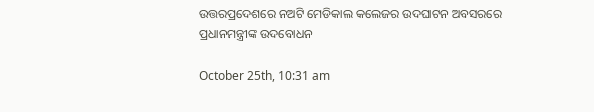ଉତ୍ତରପ୍ରଦେଶରେ ନଅଟି ମେଡିକାଲ କଲେଜର ଉଦଘାଟନ ଅବସରରେ ପ୍ରଧାନମନ୍ତ୍ରୀଙ୍କ ଉଦବୋଧନ

October 25th, 10:31 am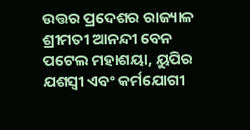ଉତ୍ତର ପ୍ରଦେଶର ରାଜ୍ୟାଳ ଶ୍ରୀମତୀ ଆନନ୍ଦୀ ବେନ ପଟେଲ ମହାଶୟା, ୟୁପିର ଯଶସ୍ୱୀ ଏବଂ କର୍ମଯୋଗୀ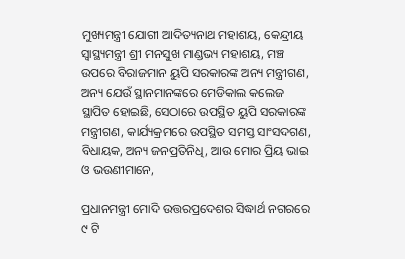ମୁଖ୍ୟମନ୍ତ୍ରୀ ଯୋଗୀ ଆଦିତ୍ୟନାଥ ମହାଶୟ, କେନ୍ଦ୍ରୀୟ ସ୍ୱାସ୍ଥ୍ୟମନ୍ତ୍ରୀ ଶ୍ରୀ ମନସୁଖ ମାଣ୍ଡଭ୍ୟ ମହାଶୟ, ମଞ୍ଚ ଉପରେ ବିରାଜମାନ ୟୁପି ସରକାରଙ୍କ ଅନ୍ୟ ମନ୍ତ୍ରୀଗଣ, ଅନ୍ୟ ଯେଉଁ ସ୍ଥାନମାନଙ୍କରେ ମେଡିକାଲ କଲେଜ ସ୍ଥାପିତ ହୋଇଛି, ସେଠାରେ ଉପସ୍ଥିତ ୟୁପି ସରକାରଙ୍କ ମନ୍ତ୍ରୀଗଣ, କାର୍ଯ୍ୟକ୍ରମରେ ଉପସ୍ଥିତ ସମସ୍ତ ସାଂସଦଗଣ, ବିଧାୟକ, ଅନ୍ୟ ଜନପ୍ରତିନିଧି, ଆଉ ମୋର ପ୍ରିୟ ଭାଇ ଓ ଭଉଣୀମାନେ,

ପ୍ରଧାନମନ୍ତ୍ରୀ ମୋଦି ଉତ୍ତରପ୍ରଦେଶର ସିଦ୍ଧାର୍ଥ ନଗରରେ ୯ ଟି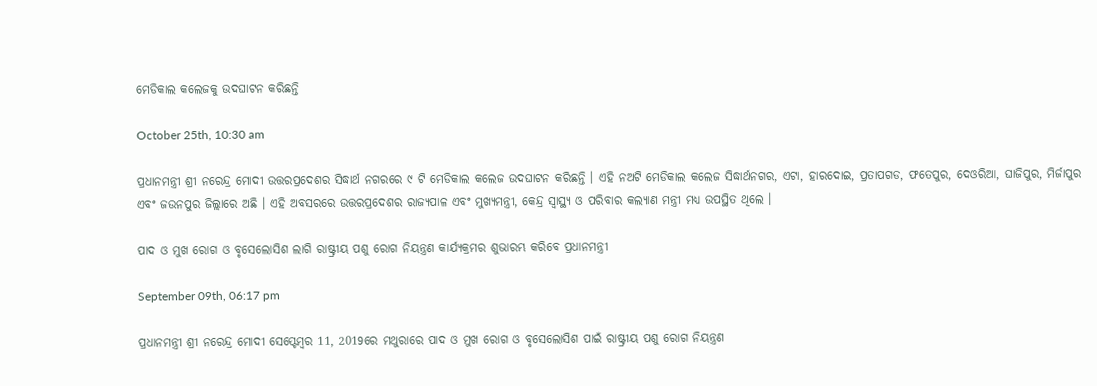ମେଡିକାଲ କଲେଜକୁ ଉଦଘାଟନ କରିଛନ୍ତି

October 25th, 10:30 am

ପ୍ରଧାନମନ୍ତ୍ରୀ ଶ୍ରୀ ନରେନ୍ଦ୍ର ମୋଦୀ ଉତ୍ତରପ୍ରଦେଶର ସିଦ୍ଧାର୍ଥ ନଗରରେ ୯ ଟି ମେଡିକାଲ କଲେଜ ଉଦଘାଟନ କରିଛନ୍ତି । ଏହି ନଅଟି ମେଡିକାଲ କଲେଜ ସିଦ୍ଧାର୍ଥନଗର, ଏଟା, ହାରଦୋଇ, ପ୍ରତାପଗଡ, ଫତେପୁର, ଦେଓରିଆ, ଘାଜିପୁର, ମିର୍ଜାପୁର ଏବଂ ଜଉନପୁର ଜିଲ୍ଲାରେ ଅଛି । ଏହି ଅବସରରେ ଉତ୍ତରପ୍ରଦେଶର ରାଜ୍ୟପାଳ ଏବଂ ମୁଖ୍ୟମନ୍ତ୍ରୀ, କେନ୍ଦ୍ର ସ୍ୱାସ୍ଥ୍ୟ ଓ ପରିବାର କଲ୍ୟାଣ ମନ୍ତ୍ରୀ ମଧ୍ୟ ଉପସ୍ଥିତ ଥିଲେ ।

ପାଦ ଓ ମୁଖ ରୋଗ ଓ ବୃସେଲୋସିଶ ଲାଗି ରାଷ୍ଟ୍ରୀୟ ପଶୁ ରୋଗ ନିୟନ୍ତ୍ରଣ କାର୍ଯ୍ୟକ୍ରମର ଶୁଭାରମ୍ଭ କରିବେ ପ୍ରଧାନମନ୍ତ୍ରୀ

September 09th, 06:17 pm

ପ୍ରଧାନମନ୍ତ୍ରୀ ଶ୍ରୀ ନରେନ୍ଦ୍ର ମୋଦୀ ସେପ୍ଟେମ୍ବର 11, 2019ରେ ମଥୁରାରେ ପାଦ ଓ ମୁଖ ରୋଗ ଓ ବୃସେଲୋସିଶ ପାଇଁ ରାଷ୍ଟ୍ରୀୟ ପଶୁ ରୋଗ ନିୟନ୍ତ୍ରଣ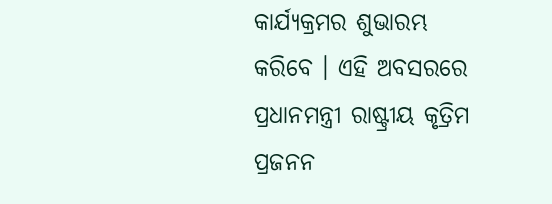କାର୍ଯ୍ୟକ୍ରମର ଶୁଭାରମ୍ଭ କରିବେ । ଏହି ଅବସରରେ ପ୍ରଧାନମନ୍ତ୍ରୀ ରାଷ୍ଟ୍ରୀୟ କୃତ୍ରିମ ପ୍ରଜନନ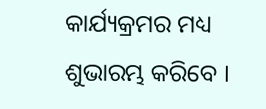କାର୍ଯ୍ୟକ୍ରମର ମଧ୍ୟ ଶୁଭାରମ୍ଭ କରିବେ ।